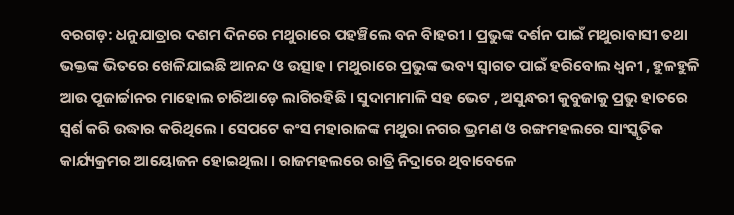ବରଗଡ଼: ଧନୁଯାତ୍ରାର ଦଶମ ଦିନରେ ମଥୁରାରେ ପହଞ୍ଚିଲେ ବନ ବିାହରୀ । ପ୍ରଭୁଙ୍କ ଦର୍ଶନ ପାଇଁ ମଥୁରାବାସୀ ତଥା ଭକ୍ତଙ୍କ ଭିତରେ ଖେଳିଯାଇଛି ଆନନ୍ଦ ଓ ଉତ୍ସାହ । ମଥୁରାରେ ପ୍ରଭୁଙ୍କ ଭବ୍ୟ ସ୍ବାଗତ ପାଇଁ ହରିବୋଲ ଧ୍ବନୀ , ହୁଳହୁଳି ଆଉ ପୂଜାର୍ଚ୍ଚାନର ମାହୋଲ ଚାରିଆଡ଼େ ଲାଗିରହିଛି । ସୁଦାମାମାଳି ସହ ଭେଟ , ଅସୁନ୍ଧରୀ କୁବୁଜାକୁ ପ୍ରଭୁ ହାତରେ ସ୍ବର୍ଶ କରି ଉଦ୍ଧାର କରିଥିଲେ । ସେପଟେ କଂସ ମହାରାଜଙ୍କ ମଥୁରା ନଗର ଭ୍ରମଣ ଓ ରଙ୍ଗମହଲରେ ସାଂସ୍କୃତିକ କାର୍ଯ୍ୟକ୍ରମର ଆୟୋଜନ ହୋଇଥିଲା । ରାଜମହଲରେ ରାତ୍ରି ନିଦ୍ରାରେ ଥିବାବେଳେ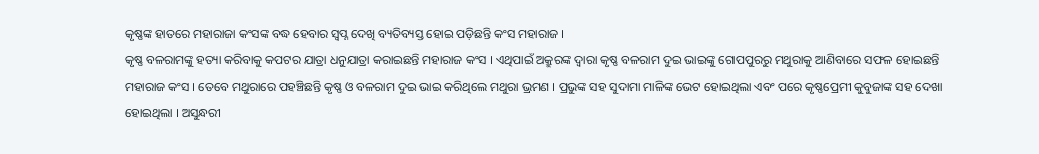କୃଷ୍ଣଙ୍କ ହାତରେ ମହାରାଜା କଂସଙ୍କ ବଦ୍ଧ ହେବାର ସ୍ବପ୍ନ ଦେଖି ବ୍ୟତିବ୍ୟସ୍ତ ହୋଇ ପଡ଼ିଛନ୍ତି କଂସ ମହାରାଜ ।
କୃଷ୍ଣ ବଳରାମଙ୍କୁ ହତ୍ୟା କରିବାକୁ କପଟର ଯାତ୍ରା ଧନୁଯାତ୍ରା କରାଇଛନ୍ତି ମହାରାଜ କଂସ । ଏଥିପାଇଁ ଅକ୍ରୁରଙ୍କ ଦ୍ଵାରା କୃଷ୍ଣ ବଳରାମ ଦୁଇ ଭାଇଙ୍କୁ ଗୋପପୁରରୁ ମଥୁରାକୁ ଆଣିବାରେ ସଫଳ ହୋଇଛନ୍ତି ମହାରାଜ କଂସ । ତେବେ ମଥୁରାରେ ପହଞ୍ଚିଛନ୍ତି କୃଷ୍ଣ ଓ ବଳରାମ ଦୁଇ ଭାଇ କରିଥିଲେ ମଥୁରା ଭ୍ରମଣ । ପ୍ରଭୁଙ୍କ ସହ ସୁଦାମା ମାଳିଙ୍କ ଭେଟ ହୋଇଥିଲା ଏବଂ ପରେ କୃଷ୍ଣପ୍ରେମୀ କୁବୁଜାଙ୍କ ସହ ଦେଖା ହୋଇଥିଲା । ଅସୁନ୍ଧରୀ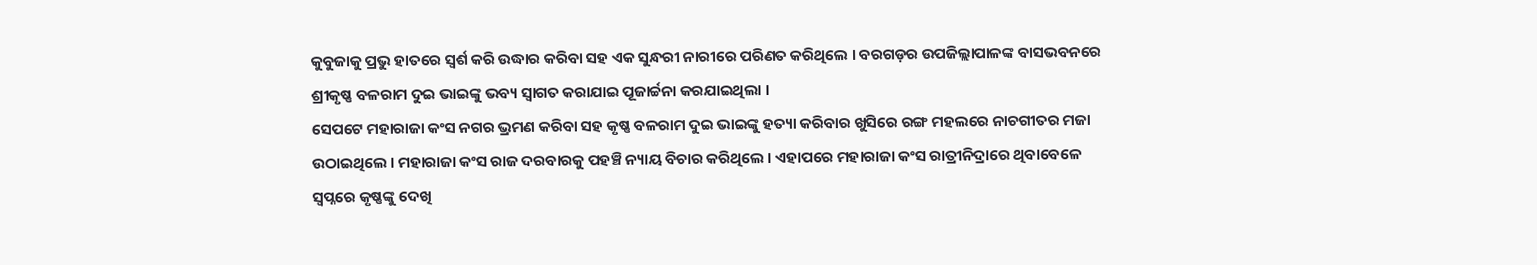କୁବୁଜାକୁ ପ୍ରଭୁ ହାତରେ ସ୍ବର୍ଶ କରି ଉଦ୍ଧାର କରିବା ସହ ଏକ ସୁନ୍ଧରୀ ନାରୀରେ ପରିଣତ କରିଥିଲେ । ବରଗଡ଼ର ଉପଜିଲ୍ଲାପାଳଙ୍କ ବାସଭବନରେ ଶ୍ରୀକୃଷ୍ଣ ବଳରାମ ଦୁଇ ଭାଇଙ୍କୁ ଭବ୍ୟ ସ୍ଵାଗତ କରାଯାଇ ପୂଜାର୍ଚ୍ଚନା କରଯାଇଥିଲା ।
ସେପଟେ ମହାରାଜା କଂସ ନଗର ଭ୍ରମଣ କରିବା ସହ କୃଷ୍ଣ ବଳରାମ ଦୁଇ ଭାଇଙ୍କୁ ହତ୍ୟା କରିବାର ଖୁସିରେ ରଙ୍ଗ ମହଲରେ ନାଚଗୀତର ମଜା ଉଠାଇଥିଲେ । ମହାରାଜା କଂସ ରାଜ ଦରବାରକୁ ପହଞ୍ଚି ନ୍ୟାୟ ବିଚାର କରିଥିଲେ । ଏହାପରେ ମହାରାଜା କଂସ ରାତ୍ରୀନିଦ୍ରାରେ ଥିବାବେଳେ ସ୍ବପ୍ନରେ କୃଷ୍ଣଙ୍କୁ ଦେଖି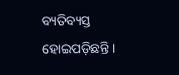ବ୍ୟତିବ୍ୟସ୍ତ ହୋଇପଡ଼ିଛନ୍ତି ।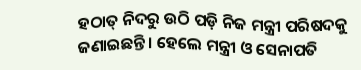ହଠାତ୍ ନିଦରୁ ଉଠି ପଡ଼ି ନିଜ ମନ୍ତ୍ରୀ ପରିଷଦକୁ ଜଣାଇଛନ୍ତି । ହେଲେ ମନ୍ତ୍ରୀ ଓ ସେନାପତି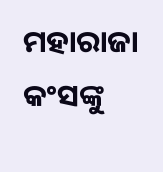ମହାରାଜା କଂସଙ୍କୁ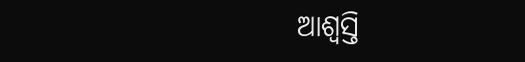ଆଶ୍ବସ୍ତି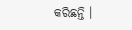କରିଛନ୍ତି ।